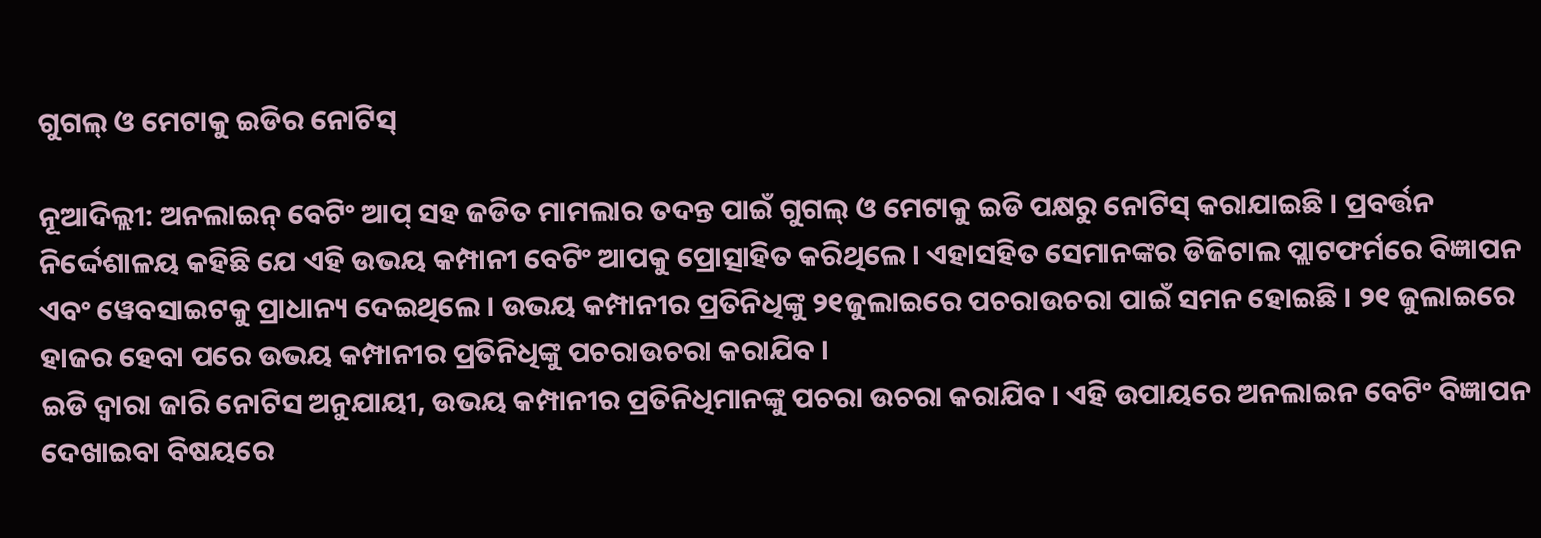ଗୁଗଲ୍ ଓ ମେଟାକୁ ଇଡିର ନୋଟିସ୍

ନୂଆଦିଲ୍ଲୀ: ଅନଲାଇନ୍ ବେଟିଂ ଆପ୍ ସହ ଜଡିତ ମାମଲାର ତଦନ୍ତ ପାଇଁ ଗୁଗଲ୍ ଓ ମେଟାକୁ ଇଡି ପକ୍ଷରୁ ନୋଟିସ୍ କରାଯାଇଛି । ପ୍ରବର୍ତ୍ତନ ନିର୍ଦ୍ଦେଶାଳୟ କହିଛି ଯେ ଏହି ଉଭୟ କମ୍ପାନୀ ବେଟିଂ ଆପକୁ ପ୍ରୋତ୍ସାହିତ କରିଥିଲେ । ଏହାସହିତ ସେମାନଙ୍କର ଡିଜିଟାଲ ପ୍ଲାଟଫର୍ମରେ ବିଜ୍ଞାପନ ଏବଂ ୱେବସାଇଟକୁ ପ୍ରାଧାନ୍ୟ ଦେଇଥିଲେ । ଉଭୟ କମ୍ପାନୀର ପ୍ରତିନିଧିଙ୍କୁ ୨୧ଜୁଲାଇରେ ପଚରାଉଚରା ପାଇଁ ସମନ ହୋଇଛି । ୨୧ ଜୁଲାଇରେ ହାଜର ହେବା ପରେ ଉଭୟ କମ୍ପାନୀର ପ୍ରତିନିଧିଙ୍କୁ ପଚରାଉଚରା କରାଯିବ ।
ଇଡି ଦ୍ଵାରା ଜାରି ନୋଟିସ ଅନୁଯାୟୀ, ଉଭୟ କମ୍ପାନୀର ପ୍ରତିନିଧିମାନଙ୍କୁ ପଚରା ଉଚରା କରାଯିବ । ଏହି ଉପାୟରେ ଅନଲାଇନ ବେଟିଂ ବିଜ୍ଞାପନ ଦେଖାଇବା ବିଷୟରେ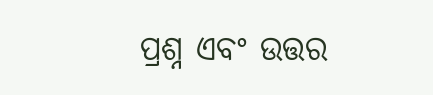ପ୍ରଶ୍ନ ଏବଂ ଉତ୍ତର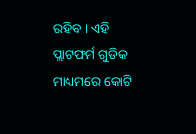ରହିବ । ଏହି ପ୍ଲାଟଫର୍ମ ଗୁଡିକ ମାଧ୍ୟମରେ କୋଟି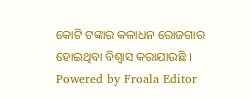କୋଟି ଟଙ୍କାର କଳାଧନ ରୋଜଗାର ହୋଇଥିବା ବିଶ୍ବାସ କରାଯାଉଛି ।
Powered by Froala Editor